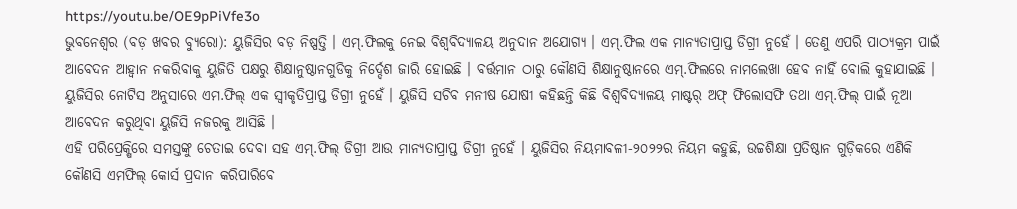https://youtu.be/OE9pPiVfe3o
ଭୁବନେଶ୍ୱର (ବଡ଼ ଖବର ବ୍ୟୁରୋ): ୟୁଜିସିର ବଡ଼ ନିଷ୍ପତ୍ତି । ଏମ୍.ଫିଲକୁ ନେଇ ବିଶ୍ୱବିଦ୍ୟାଳୟ ଅନୁଦାନ ଅଯୋଗ୍ୟ । ଏମ୍.ଫିଲ ଏକ ମାନ୍ୟତାପ୍ରାପ୍ତ ଡିଗ୍ରୀ ନୁହେଁ । ତେଣୁ ଏପରି ପାଠ୍ୟକ୍ରମ ପାଇଁ ଆବେଦନ ଆହ୍ୱାନ ନକରିବାକୁ ୟୁଜିତି ପକ୍ଷରୁ ଶିକ୍ଷାନୁଷ୍ଠାନଗୁଡିକୁ ନିର୍ଦ୍ଦେଶ ଜାରି ହୋଇଛି । ବର୍ତ୍ତମାନ ଠାରୁ କୌଣସି ଶିକ୍ଷାନୁଷ୍ଠାନରେ ଏମ୍.ଫିଲରେ ନାମଲେଖା ହେବ ନାହିଁ ବୋଲି କୁହାଯାଇଛି । ୟୁଜିସିର ନୋଟିସ ଅନୁସାରେ ଏମ.ଫିଲ୍ ଏକ ସ୍ୱୀକୃତିପ୍ରାପ୍ତ ଡିଗ୍ରୀ ନୁହେଁ । ୟୁଜିସି ସଚିବ ମନୀଷ ଯୋଷୀ କହିଛନ୍ତି କିଛି ବିଶ୍ୱବିଦ୍ୟାଳୟ ମାଷ୍ଟର୍ ଅଫ୍ ଫିଲୋସଫି ତଥା ଏମ୍.ଫିଲ୍ ପାଇଁ ନୂଆ ଆବେଦନ କରୁଥିବା ୟୁଜିସି ନଜରକୁ ଆସିଛି ।
ଏହି ପରିପ୍ରେକ୍ଷିରେ ସମସ୍ତଙ୍କୁ ଚେତାଇ ଦେବା ସହ ଏମ୍.ଫିଲ୍ ଡିଗ୍ରୀ ଆଉ ମାନ୍ୟତାପ୍ରାପ୍ତ ଡିଗ୍ରୀ ନୁହେଁ । ୟୁଜିସିର ନିୟମାବଳୀ-୨୦୨୨ର ନିୟମ କହୁଛି, ଉଚ୍ଚଶିକ୍ଷା ପ୍ରତିଷ୍ଠାନ ଗୁଡ଼ିକରେ ଏଣିକି କୌଣସି ଏମଫିଲ୍ କୋର୍ସ ପ୍ରଦାନ କରିପାରିବେ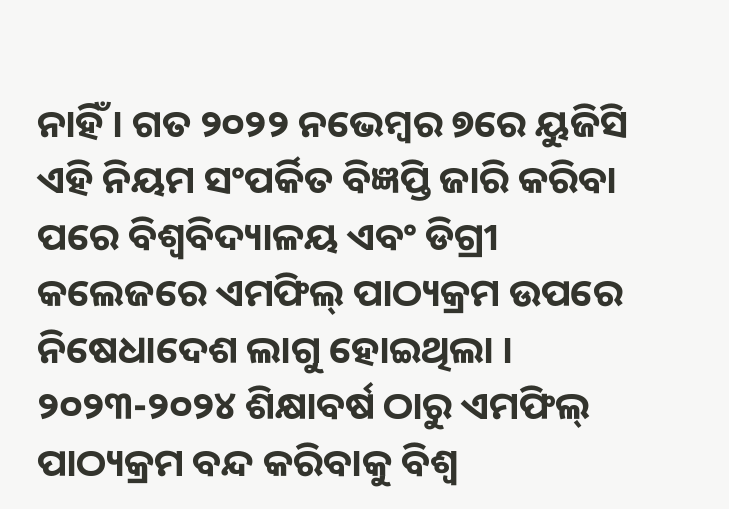ନାହିଁ । ଗତ ୨୦୨୨ ନଭେମ୍ବର ୭ରେ ୟୁଜିସି ଏହି ନିୟମ ସଂପର୍କିତ ବିଜ୍ଞପ୍ତି ଜାରି କରିବା ପରେ ବିଶ୍ୱବିଦ୍ୟାଳୟ ଏବଂ ଡିଗ୍ରୀ କଲେଜରେ ଏମଫିଲ୍ ପାଠ୍ୟକ୍ରମ ଉପରେ ନିଷେଧାଦେଶ ଲାଗୁ ହୋଇଥିଲା । ୨୦୨୩-୨୦୨୪ ଶିକ୍ଷାବର୍ଷ ଠାରୁ ଏମଫିଲ୍ ପାଠ୍ୟକ୍ରମ ବନ୍ଦ କରିବାକୁ ବିଶ୍ୱ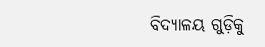ବିଦ୍ୟାଳୟ ଗୁଡ଼ିକୁ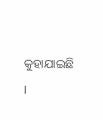କୁହାଯାଇଛି ।